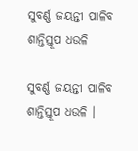ସୁବର୍ଣ୍ଣ ଜୟନ୍ତୀ ପାଳିବ ଶାନ୍ତିସ୍ତୂପ ଧଉଳି

ସୁବର୍ଣ୍ଣ ଜୟନ୍ତୀ ପାଳିବ ଶାନ୍ତିସ୍ତୂପ ଧଉଳି ।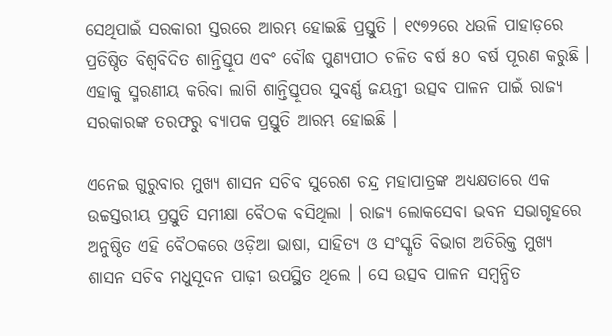ସେଥିପାଇଁ ସରକାରୀ ସ୍ତରରେ ଆରମ୍ଭ ହୋଇଛି ପ୍ରସ୍ତୁତି । ୧୯୭୨ରେ ଧଉଳି ପାହାଡ଼ରେ ପ୍ରତିଷ୍ଠିତ ବିଶ୍ୱବିଦିତ ଶାନ୍ତିସ୍ତୂପ ଏବଂ ବୌଦ୍ଧ ପୁଣ୍ୟପୀଠ ଚଳିତ ବର୍ଷ ୫୦ ବର୍ଷ ପୂରଣ କରୁଛି । ଏହାକୁ ସ୍ମରଣୀୟ କରିବା ଲାଗି ଶାନ୍ତିସ୍ତୂପର ସୁବର୍ଣ୍ଣ ଜୟନ୍ତୀ ଉତ୍ସବ ପାଳନ ପାଇଁ ରାଜ୍ୟ ସରକାରଙ୍କ ତରଫରୁ ବ୍ୟାପକ ପ୍ରସ୍ତୁତି ଆରମ୍ଭ ହୋଇଛି ।

ଏନେଇ ଗୁରୁବାର ମୁଖ୍ୟ ଶାସନ ସଚିବ ସୁରେଶ ଚନ୍ଦ୍ର ମହାପାତ୍ରଙ୍କ ଅଧ୍ୟକ୍ଷତାରେ ଏକ ଉଚ୍ଚସ୍ତରୀୟ ପ୍ରସ୍ତୁତି ସମୀକ୍ଷା ବୈଠକ ବସିଥିଲା । ରାଜ୍ୟ ଲୋକସେବା ଭବନ ସଭାଗୃହରେ ଅନୁଷ୍ଠିତ ଏହି ବୈଠକରେ ଓଡ଼ିଆ ଭାଷା, ସାହିତ୍ୟ ଓ ସଂସ୍କୃତି ବିଭାଗ ଅତିରିକ୍ତ ମୁଖ୍ୟ ଶାସନ ସଚିବ ମଧୁସୂଦନ ପାଢ଼ୀ ଉପସ୍ଥିତ ଥିଲେ । ସେ ଉତ୍ସବ ପାଳନ ସମ୍ବନ୍ଧିତ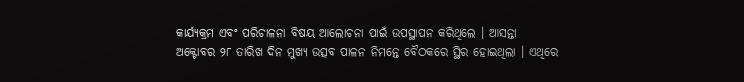କାର୍ଯ୍ୟକ୍ରମ ଏବଂ ପରିଚାଳନା ବିଷୟ ଆଲୋଚନା ପାଇଁ ଉପସ୍ଥାପନ କରିଥିଲେ । ଆସନ୍ତା ଅକ୍ଟୋବର ୨୮ ତାରିଖ ଦିନ ମୁଖ୍ୟ ଉତ୍ସବ ପାଳନ ନିମନ୍ତେ ବୈଠକରେ ସ୍ଥିର ହୋଇଥିଲା । ଏଥିରେ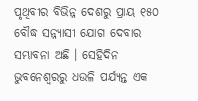ପୃଥିବୀର ବିଭିନ୍ନ ଦେଶରୁ ପ୍ରାୟ ୧୫୦ ବୌଦ୍ଧ ସନ୍ନ୍ୟାସୀ ଯୋଗ ଦେବାର ସମ୍ଭାବନା ଅଛି । ସେହିଦିନ ଭୁବନେଶ୍ୱରରୁ ଧଉଳି ପର୍ଯ୍ୟନ୍ତ ଏକ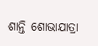ଶାନ୍ତି ଶୋଭାଯାତ୍ରା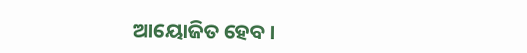ଆୟୋଜିତ ହେବ ।